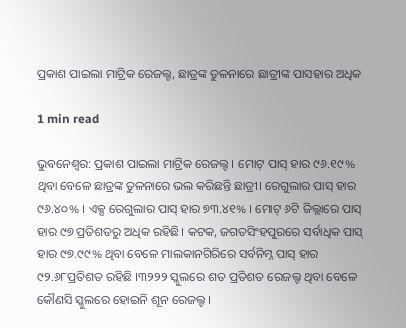ପ୍ରକାଶ ପାଇଲା ମାଟ୍ରିକ ରେଜଲ୍ଟ, ଛାତ୍ରଙ୍କ ତୁଳନାରେ ଛାତ୍ରୀଙ୍କ ପାସହାର ଅଧିକ

1 min read

ଭୁବନେଶ୍ୱର: ପ୍ରକାଶ ପାଇଲା ମାଟ୍ରିକ ରେଜଲ୍ଟ । ମୋଟ୍ ପାସ୍ ହାର ୯୬.୧୯% ଥିବା ବେଳେ ଛାତ୍ରଙ୍କ ତୁଳନାରେ ଭଲ କରିଛନ୍ତି ଛାତ୍ରୀ। ରେଗୁଲାର ପାସ୍ ହାର ୯୬.୪୦% । ଏକ୍ସ ରେଗୁଲାର ପାସ୍ ହାର ୭୩.୪୧% । ମୋଟ୍ ୬ଟି ଜିଲ୍ଲାରେ ପାସ୍ ହାର ୯୭ ପ୍ରତିଶତରୁ ଅଧିକ ରହିଛି। କଟକ, ଜଗତସିଂହପୁରରେ ସର୍ବାଧିକ ପାସ୍ ହାର ୯୭.୯୯% ଥିବା ବେଳେ ମାଲକାନଗିରିରେ ସର୍ବନିମ୍ନ ପାସ୍ ହାର ୯୨.୬୮ପ୍ରତିଶତ ରହିଛି ।୩୨୨୨ ସ୍କୁଲରେ ଶତ ପ୍ରତିଶତ ରେଜଲ୍ଟ ଥିବା ବେଳେ କୌଣସି ସ୍କୁଲରେ ହୋଇନି ଶୂନ ରେଜଲ୍ଟ ।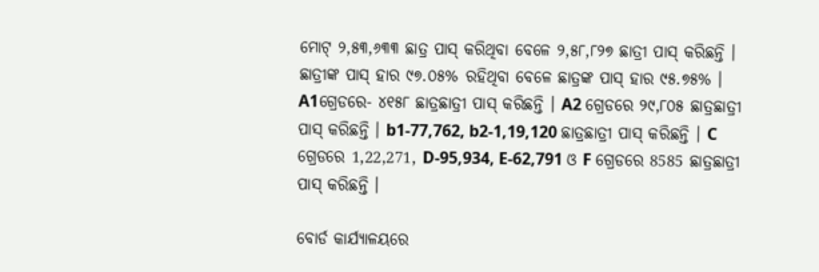ମୋଟ୍ ୨,୫୩,୬୩୩ ଛାତ୍ର ପାସ୍ କରିଥିବା ବେଳେ ୨,୫୮,୮୨୭ ଛାତ୍ରୀ ପାସ୍ କରିଛନ୍ତି । ଛାତ୍ରୀଙ୍କ ପାସ୍ ହାର ୯୭.୦୫% ରହିଥିବା ବେଳେ ଛାତ୍ରଙ୍କ ପାସ୍ ହାର ୯୫.୭୫% । A1ଗ୍ରେଡରେ- ୪୧୫୮ ଛାତ୍ରଛାତ୍ରୀ ପାସ୍ କରିଛନ୍ତି । A2 ଗ୍ରେଡରେ ୨୯,୮୦୫ ଛାତ୍ରଛାତ୍ରୀ ପାସ୍ କରିଛନ୍ତି । b1-77,762, b2-1,19,120 ଛାତ୍ରଛାତ୍ରୀ ପାସ୍ କରିଛନ୍ତି । C ଗ୍ରେଡରେ 1,22,271, D-95,934, E-62,791 ଓ F ଗ୍ରେଡରେ 8585 ଛାତ୍ରଛାତ୍ରୀ ପାସ୍ କରିଛନ୍ତି ।

ବୋର୍ଡ କାର୍ଯ୍ୟାଳୟରେ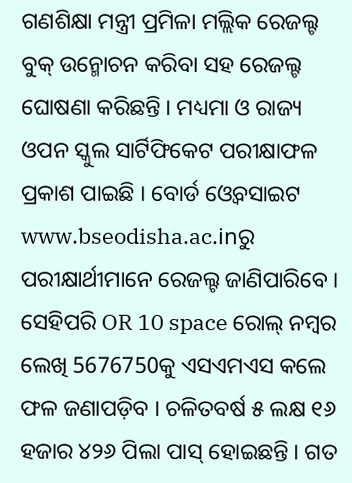ଗଣଶିକ୍ଷା ମନ୍ତ୍ରୀ ପ୍ରମିଳା ମଲ୍ଲିକ ରେଜଲ୍ଟ ବୁକ୍ ଉନ୍ମୋଚନ କରିବା ସହ ରେଜଲ୍ଟ ଘୋଷଣା କରିଛନ୍ତି । ମଧ୍ୟମା ଓ ରାଜ୍ୟ ଓପନ ସ୍କୁଲ ସାର୍ଟିଫିକେଟ ପରୀକ୍ଷାଫଳ ପ୍ରକାଶ ପାଇଛି । ବୋର୍ଡ ଓ୍ବେବସାଇଟ www.bseodisha.ac.inରୁ ପରୀକ୍ଷାର୍ଥୀମାନେ ରେଜଲ୍ଟ ଜାଣିପାରିବେ । ସେହିପରି OR 10 space ରୋଲ୍ ନମ୍ବର ଲେଖି 5676750କୁ ଏସଏମଏସ କଲେ ଫଳ ଜଣାପଡ଼ିବ । ଚଳିତବର୍ଷ ୫ ଲକ୍ଷ ୧୬ ହଜାର ୪୨୬ ପିଲା ପାସ୍ ହୋଇଛନ୍ତି । ଗତ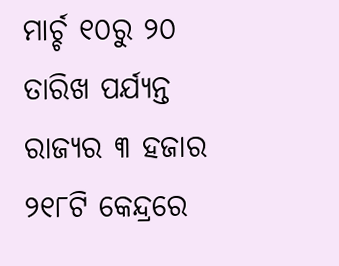ମାର୍ଚ୍ଚ ୧୦ରୁ ୨୦ ତାରିଖ ପର୍ଯ୍ୟନ୍ତ ରାଜ୍ୟର ୩ ହଜାର ୨୧୮ଟି କେନ୍ଦ୍ରରେ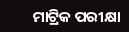ମାଟ୍ରିକ ପରୀକ୍ଷା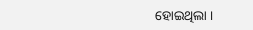ହୋଇଥିଲା ।